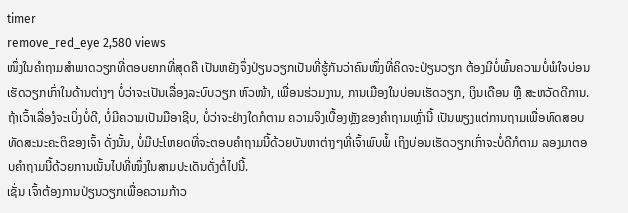timer
remove_red_eye 2,580 views
ໜຶ່ງໃນຄໍາຖາມສໍາພາດວຽກທີ່ຕອບຍາກທີ່ສຸດຄື ເປັນຫຍັງຈຶ່ງປ່ຽນວຽກເປັນທີ່ຮູ້ກັນວ່າຄົນໜຶ່ງທີ່ຄິດຈະປ່ຽນວຽກ ຕ້ອງມີບໍ່ພົ້ນຄວາມບໍ່ພໍໃຈບ່ອນເຮັດວຽກເກົ່າໃນດ້ານຕ່າງໆ ບໍ່ວ່າຈະເປັນເລື່ອງລະບົບວຽກ ຫົວໜ້າ, ເພື່ອນຮ່ວມງານ, ການເມືອງໃນບ່ອນເຮັດວຽກ, ເງິນເດືອນ ຫຼື ສະຫວັດດີການ. ຖ້າເວົ້າເລື່ອງໍຈະເບິ່ງບໍ່ດີ, ບໍ່ມີຄວາມເປັນມືອາຊີບ, ບໍ່ວ່າຈະຢ່າງໃດກໍຕາມ ຄວາມຈິງເບື້ອງຫຼັງຂອງຄໍາຖາມເຫຼົ່ານີ້ ເປັນພຽງແຕ່ການຖາມເພື່ອທົດສອບທັດສະນະຄະຕິຂອງເຈົ້າ ດັ່ງນັ້ນ, ບໍ່ມີປະໂຫຍດທີ່ຈະຕອບຄໍາຖາມນີ້ດ້ວຍບັນຫາຕ່າງໆທີ່ເຈົ້າພົບພໍ້ ເຖິງບ່ອນເຮັດວຽກເກົ່າຈະບໍ່ດີກໍຕາມ ລອງມາຕອບຄໍາຖາມນີ້ດ້ວຍການເນັ້ນໄປທີ່ໜຶ່ງໃນສາມປະເດັນດັ່ງຕໍ່ໄປນີ້.
ເຊັ່ນ ເຈົ້າຕ້ອງການປ່ຽນວຽກເພື່ອຄວາມກ້າວ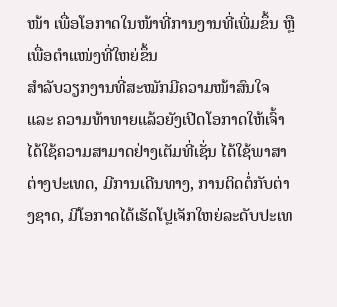ໜ້າ ເພື່ອໂອກາດໃນໜ້າທີ່ການງານທີ່ເພີ່ມຂຶ້ນ ຫຼື ເພື່ອຕໍາແໜ່ງທີ່ໃຫຍ່ຂຶ້ນ
ສໍາລັບວຽກງານທີ່ສະໝັກມີຄວາມໜ້າສົນໃຈ ແລະ ຄວາມທ້າທາຍແລ້ວຍັງເປີດໂອກາດໃຫ້ເຈົ້າໄດ້ໃຊ້ຄວາມສາມາດຢ່າງເຕັມທີ່ເຊັ່ນ ໄດ້ໃຊ້ພາສາຕ່າງປະເທດ, ມີການເດີນທາງ, ການຕິດຕໍ່ກັບຕ່າງຊາດ, ມີໂອກາດໄດ້ເຮັດໂປຼເຈັກໃຫຍ່ລະດັບປະເທ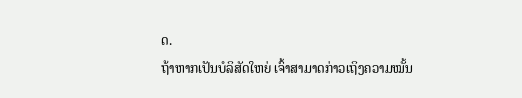ດ.
ຖ້າຫາກເປັນບໍລິສັດໃຫຍ່ ເຈົ້າສາມາດກ່າວເຖິງຄວາມໝັ້ນ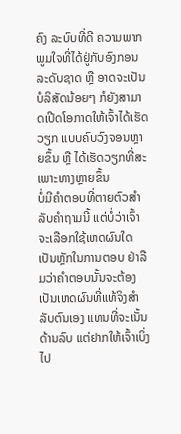ຄົງ ລະບົບທີ່ດີ ຄວາມພາກພູມໃຈທີ່ໄດ້ຢູ່ກັບອົງກອນລະດັບຊາດ ຫຼື ອາດຈະເປັນບໍລິສັດນ້ອຍໆ ກໍຍັງສາມາດເປີດໂອກາດໃຫ້ເຈົ້າໄດ້ເຮັດວຽກ ແບບຄົບວົງຈອນຫຼາຍຂຶ້ນ ຫຼື ໄດ້ເຮັດວຽກທີ່ສະເພາະທາງຫຼາຍຂຶ້ນ
ບໍ່ມີຄໍາຕອບທີ່ຕາຍຕົວສໍາລັບຄໍາຖາມນີ້ ແຕ່ບໍ່ວ່າເຈົ້າຈະເລືອກໃຊ້ເຫດຜົນໃດເປັນຫຼັກໃນການຕອບ ຢ່າລືມວ່າຄໍາຕອບນັ້ນຈະຕ້ອງເປັນເຫດຜົນທີ່ແທ້ຈິງສໍາລັບຕົນເອງ ແທນທີ່ຈະເນັ້ນດ້ານລົບ ແຕ່ຢາກໃຫ້ເຈົ້າເບິ່ງໄປ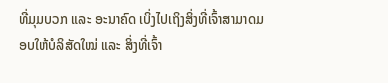ທີ່ມຸມບວກ ແລະ ອະນາຄົດ ເບິ່ງໄປເຖິງສິ່ງທີ່ເຈົ້າສາມາດມອບໃຫ້ບໍລິສັດໃໝ່ ແລະ ສິ່ງທີ່ເຈົ້າ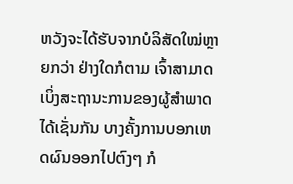ຫວັງຈະໄດ້ຮັບຈາກບໍລິສັດໃໝ່ຫຼາຍກວ່າ ຢ່າງໃດກໍຕາມ ເຈົ້າສາມາດເບິ່ງສະຖານະການຂອງຜູ້ສໍາພາດໄດ້ເຊັ່ນກັນ ບາງຄັ້ງການບອກເຫດຜົນອອກໄປຕົງໆ ກໍ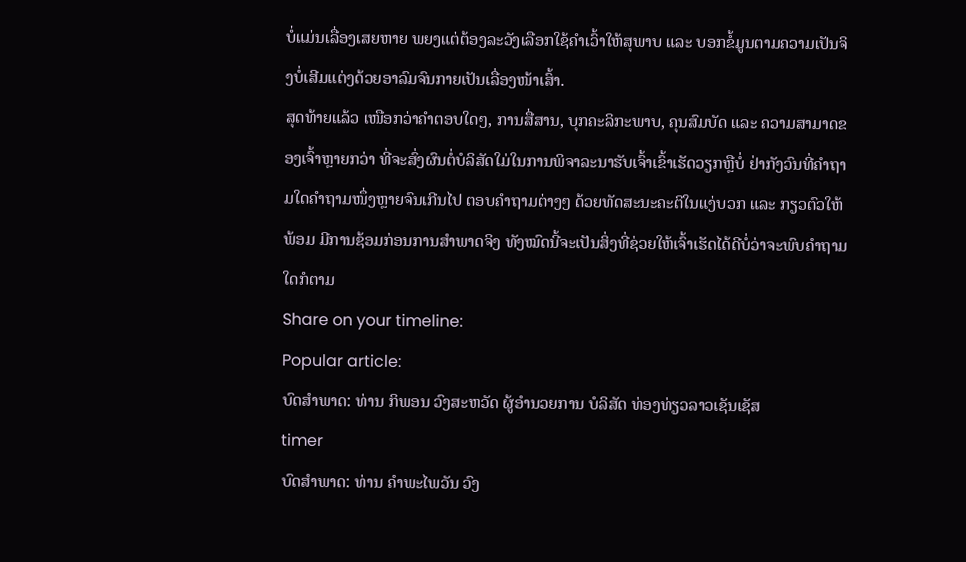ບໍ່ແມ່ນເລື່ອງເສຍຫາຍ ພຍງແຕ່ຕ້ອງລະວັງເລືອກໃຊ້ຄໍາເວົ້າໃຫ້ສຸພາບ ແລະ ບອກຂໍ້ມູນຕາມຄວາມເປັນຈິງບໍ່ເສີມແຕ່ງດ້ວຍອາລົມຈົນກາຍເປັນເລື່ອງໜ້າເສົ້າ.
ສຸດທ້າຍແລ້ວ ເໜືອກວ່າຄໍາຕອບໃດໆ, ການສື່ສານ, ບຸກຄະລິກະພາບ, ຄຸນສົມບັດ ແລະ ຄວາມສາມາດຂອງເຈົ້າຫຼາຍກວ່າ ທີ່ຈະສົ່ງຜົນຕໍ່ບໍລິສັດໃມ່ໃນການພິຈາລະນາຮັບເຈົ້າເຂົ້າເຮັດວຽກຫຼືບໍ່ ຢ່າກັງວົນທີ່ຄໍາຖາມໃດຄໍາຖາມໜຶ່ງຫຼາຍຈົນເກີນໄປ ຕອບຄໍາຖາມຕ່າງໆ ດ້ວຍທັດສະນະຄະຕິໃນແງ່ບວກ ແລະ ກຽວຕົວໃຫ້ພ້ອມ ມີການຊ້ອມກ່ອນການສໍາພາດຈິງ ທັງໝົດນີ້ຈະເປັນສິ່ງທີ່ຊ່ວຍໃຫ້ເຈົ້າເຮັດໄດ້ດີບໍ່ວ່າຈະພົບຄໍາຖາມໃດກໍຕາມ
Share on your timeline:
Popular article:
ບົດສໍາພາດ: ທ່ານ ກິພອນ ວົງສະຫວັດ ຜູ້ອໍານວຍການ ບໍລິສັດ ທ່ອງທ່ຽວລາວເຊັນເຊັສ
timer
ບົດສໍາພາດ: ທ່ານ ຄໍາພະໄພວັນ ວົງ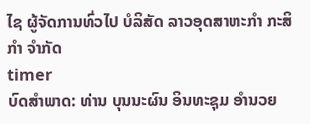ໄຊ ຜູ້ຈັດການທົ່ວໄປ ບໍລິສັດ ລາວອຸດສາຫະກໍາ ກະສິກໍາ ຈໍາກັດ
timer
ບົດສໍາພາດ: ທ່ານ ບຸນນະຜົນ ອິນທະຊຸມ ອໍານວຍ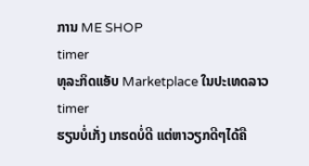ການ ME SHOP
timer
ທຸລະກິດແອັບ Marketplace ໃນປະເທດລາວ
timer
ຮຽນບໍ່ເກັ່ງ ເກຮດບໍ່ດີ ແຕ່ຫາວຽກດີໆໄດ້ຄື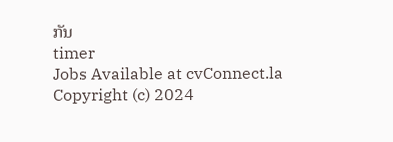ກັນ
timer
Jobs Available at cvConnect.la
Copyright (c) 2024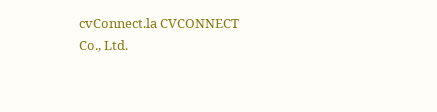cvConnect.la CVCONNECT Co., Ltd.